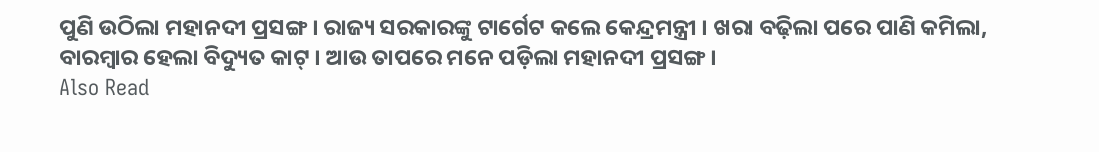ପୁଣି ଉଠିଲା ମହାନଦୀ ପ୍ରସଙ୍ଗ । ରାଜ୍ୟ ସରକାରଙ୍କୁ ଟାର୍ଗେଟ କଲେ କେନ୍ଦ୍ରମନ୍ତ୍ରୀ । ଖରା ବଢ଼ିଲା ପରେ ପାଣି କମିଲା, ବାରମ୍ବାର ହେଲା ବିଦ୍ୟୁତ କାଟ୍ । ଆଉ ତାପରେ ମନେ ପଡ଼ିଲା ମହାନଦୀ ପ୍ରସଙ୍ଗ ।
Also Read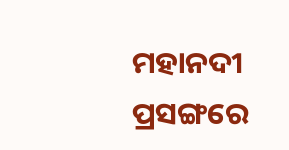ମହାନଦୀ ପ୍ରସଙ୍ଗରେ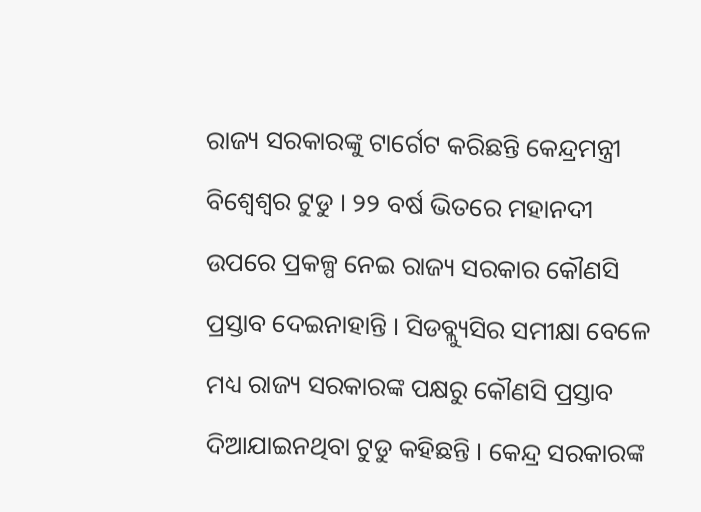ରାଜ୍ୟ ସରକାରଙ୍କୁ ଟାର୍ଗେଟ କରିଛନ୍ତି କେନ୍ଦ୍ରମନ୍ତ୍ରୀ ବିଶ୍ୱେଶ୍ୱର ଟୁଡୁ । ୨୨ ବର୍ଷ ଭିତରେ ମହାନଦୀ ଉପରେ ପ୍ରକଳ୍ପ ନେଇ ରାଜ୍ୟ ସରକାର କୌଣସି ପ୍ରସ୍ତାବ ଦେଇନାହାନ୍ତି । ସିଡବ୍ଲ୍ୟୁସିର ସମୀକ୍ଷା ବେଳେ ମଧ୍ୟ ରାଜ୍ୟ ସରକାରଙ୍କ ପକ୍ଷରୁ କୌଣସି ପ୍ରସ୍ତାବ ଦିଆଯାଇନଥିବା ଟୁଡୁ କହିଛନ୍ତି । କେନ୍ଦ୍ର ସରକାରଙ୍କ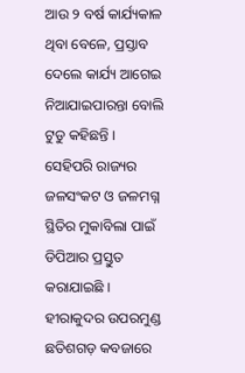ଆଉ ୨ ବର୍ଷ କାର୍ଯ୍ୟକାଳ ଥିବା ବେଳେ, ପ୍ରସ୍ତାବ ଦେଲେ କାର୍ଯ୍ୟ ଆଗେଇ ନିଆଯାଇପାରନ୍ତା ବୋଲି ଟୁଡୁ କହିଛନ୍ତି ।
ସେହିପରି ରାଜ୍ୟର ଜଳସଂକଟ ଓ ଜଳମଗ୍ନ ସ୍ଥିତିର ମୁକାବିଲା ପାଇଁ ଡିପିଆର ପ୍ରସ୍ତୁତ କରାଯାଇଛି । ହୀରାକୁଦର ଉପରମୁଣ୍ଡ ଛତିଶଗଡ଼ କବଜାରେ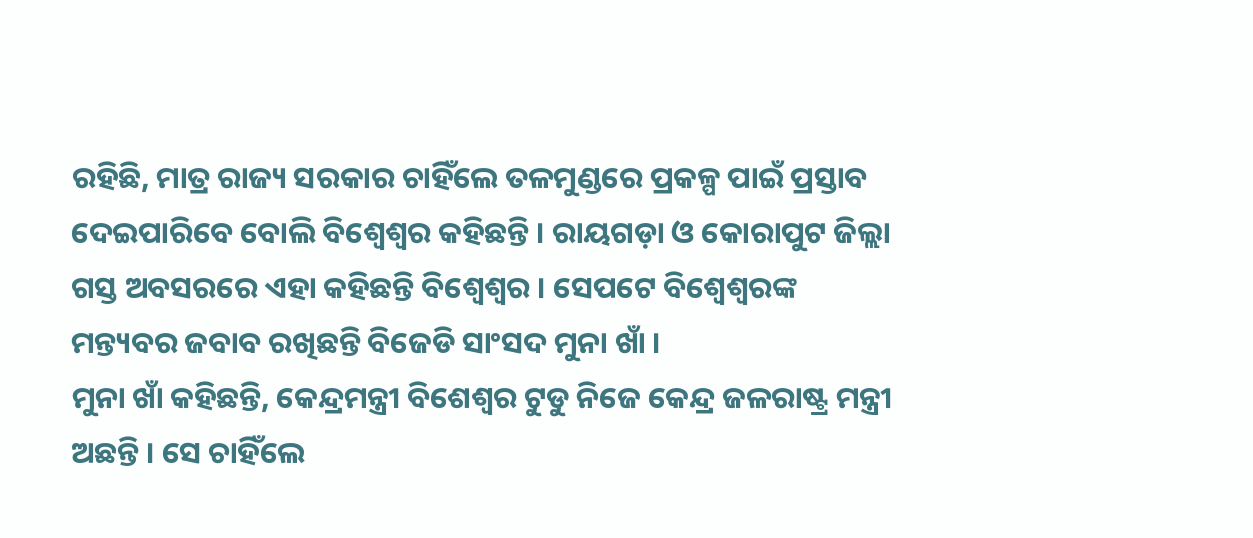ରହିଛି, ମାତ୍ର ରାଜ୍ୟ ସରକାର ଚାହିଁଲେ ତଳମୁଣ୍ଡରେ ପ୍ରକଳ୍ପ ପାଇଁ ପ୍ରସ୍ତାବ ଦେଇପାରିବେ ବୋଲି ବିଶ୍ୱେଶ୍ୱର କହିଛନ୍ତି । ରାୟଗଡ଼ା ଓ କୋରାପୁଟ ଜିଲ୍ଲା ଗସ୍ତ ଅବସରରେ ଏହା କହିଛନ୍ତି ବିଶ୍ୱେଶ୍ୱର । ସେପଟେ ବିଶ୍ୱେଶ୍ୱରଙ୍କ ମନ୍ତ୍ୟବର ଜବାବ ରଖିଛନ୍ତି ବିଜେଡି ସାଂସଦ ମୁନା ଖାଁ ।
ମୁନା ଖାଁ କହିଛନ୍ତି, କେନ୍ଦ୍ରମନ୍ତ୍ରୀ ବିଶେଶ୍ୱର ଟୁଡୁ ନିଜେ କେନ୍ଦ୍ର ଜଳରାଷ୍ଟ୍ର ମନ୍ତ୍ରୀ ଅଛନ୍ତି । ସେ ଚାହିଁଲେ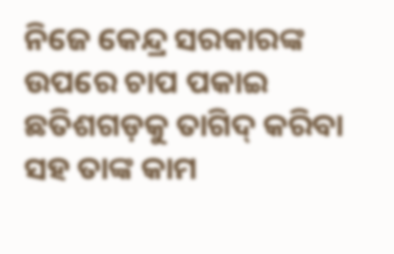ନିଜେ କେନ୍ଦ୍ର ସରକାରଙ୍କ ଉପରେ ଚାପ ପକାଇ ଛତିଶଗଡ଼କୁ ତାଗିଦ୍ କରିବା ସହ ତାଙ୍କ କାମ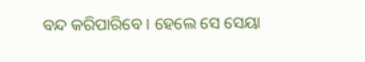ବନ୍ଦ କରିପାରିବେ । ହେଲେ ସେ ସେୟା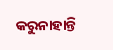କରୁନାହାନ୍ତି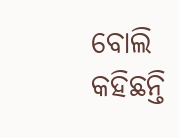ବୋଲି କହିଛନ୍ତି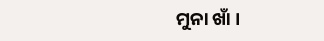ମୁନା ଖାଁ ।